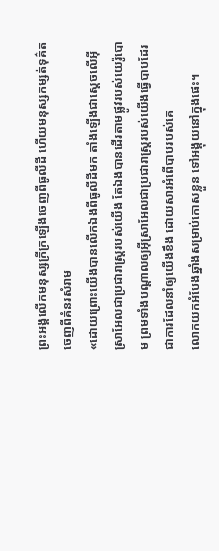ព្រះអង្គលើកមនុស្សក្រីក្រឡើងចេញពីធូលីដី ហើយមនុស្សកម្សត់ទុគ៌តចេញពីគំនរសំរាម
«ដោយព្រោះយើងបានលើកឯងពីធូលីដីមក តាំងឡើងជាស្តេចលើអ៊ីស្រាអែលជាប្រជារាស្ត្ររបស់យើង តែឯងបានដើរតាមផ្លូវរបស់យេរ៉ូបោម ព្រមទាំងបណ្ដាលឲ្យអ៊ីស្រាអែលជាប្រជារាស្ត្ររបស់យើងធ្វើបាបដែរ ជាការដែលនាំឲ្យយើងខឹង ដោយសារអំពើបាបរបស់គេ
លោកយកអំបែងឆ្នាំងសម្រាប់កោសខ្លួន ទៅអង្គុយនៅក្នុងផេះ។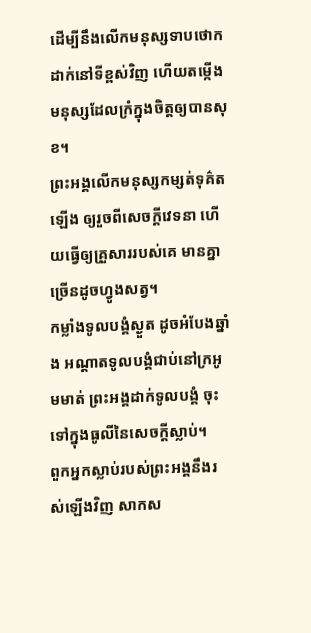ដើម្បីនឹងលើកមនុស្សទាបថោកដាក់នៅទីខ្ពស់វិញ ហើយតម្កើងមនុស្សដែលក្រំក្នុងចិត្តឲ្យបានសុខ។
ព្រះអង្គលើកមនុស្សកម្សត់ទុគ៌តឡើង ឲ្យរួចពីសេចក្ដីវេទនា ហើយធ្វើឲ្យគ្រួសាររបស់គេ មានគ្នាច្រើនដូចហ្វូងសត្វ។
កម្លាំងទូលបង្គំស្ងួត ដូចអំបែងឆ្នាំង អណ្ដាតទូលបង្គំជាប់នៅក្រអូមមាត់ ព្រះអង្គដាក់ទូលបង្គំ ចុះទៅក្នុងធូលីនៃសេចក្ដីស្លាប់។
ពួកអ្នកស្លាប់របស់ព្រះអង្គនឹងរស់ឡើងវិញ សាកស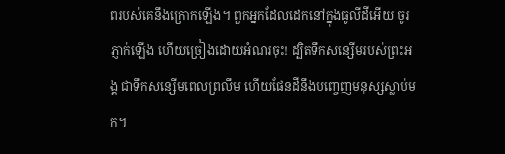ពរបស់គេនឹងក្រោកឡើង។ ពួកអ្នកដែលដេកនៅក្នុងធូលីដីអើយ ចូរភ្ញាក់ឡើង ហើយច្រៀងដោយអំណរចុះ! ដ្បិតទឹកសន្សើមរបស់ព្រះអង្គ ជាទឹកសន្សើមពេលព្រលឹម ហើយផែនដីនឹងបញ្ចេញមនុស្សស្លាប់មក។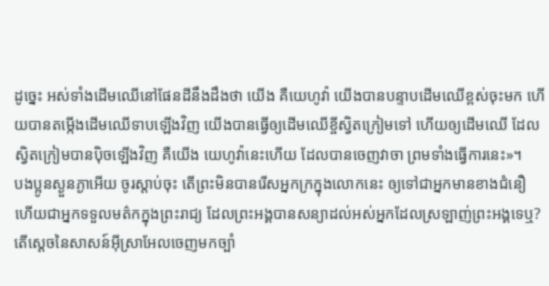ដូច្នេះ អស់ទាំងដើមឈើនៅផែនដីនឹងដឹងថា យើង គឺយេហូវ៉ា យើងបានបន្ទាបដើមឈើខ្ពស់ចុះមក ហើយបានតម្កើងដើមឈើទាបឡើងវិញ យើងបានធ្វើឲ្យដើមឈើខ្ចីស្វិតក្រៀមទៅ ហើយឲ្យដើមឈើ ដែលស្វិតក្រៀមបានប៉ិចឡើងវិញ គឺយើង យេហូវ៉ានេះហើយ ដែលបានចេញវាចា ព្រមទាំងធ្វើការនេះ»។
បងប្អូនស្ងួនភ្ងាអើយ ចូរស្តាប់ចុះ តើព្រះមិនបានរើសអ្នកក្រក្នុងលោកនេះ ឲ្យទៅជាអ្នកមានខាងជំនឿ ហើយជាអ្នកទទួលមត៌កក្នុងព្រះរាជ្យ ដែលព្រះអង្គបានសន្យាដល់អស់អ្នកដែលស្រឡាញ់ព្រះអង្គទេឬ?
តើស្តេចនៃសាសន៍អ៊ីស្រាអែលចេញមកច្បាំ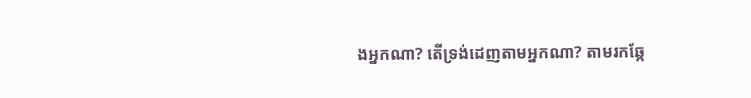ងអ្នកណា? តើទ្រង់ដេញតាមអ្នកណា? តាមរកឆ្កែ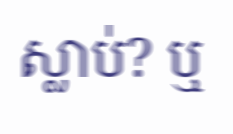ស្លាប់? ឬ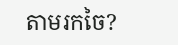តាមរកចៃ?